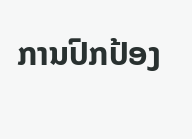ການປົກປ້ອງ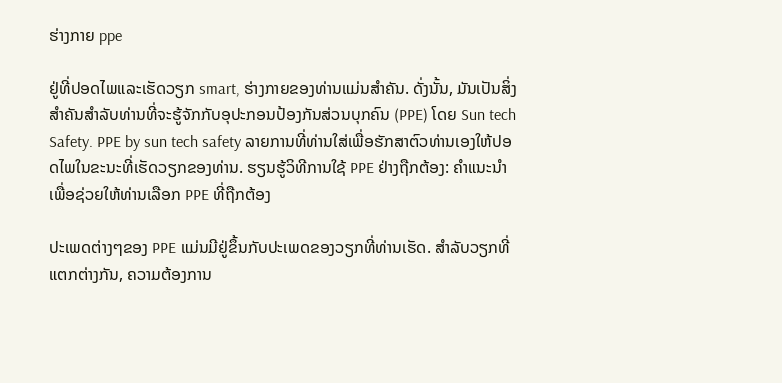ຮ່າງກາຍ ppe

ຢູ່ທີ່ປອດໄພແລະເຮັດວຽກ smart, ຮ່າງກາຍຂອງທ່ານແມ່ນສໍາຄັນ. ດັ່ງນັ້ນ, ມັນເປັນສິ່ງສໍາຄັນສໍາລັບທ່ານທີ່ຈະຮູ້ຈັກກັບອຸປະກອນປ້ອງກັນສ່ວນບຸກຄົນ (PPE) ໂດຍ Sun tech Safety. PPE by sun tech safety ລາຍການທີ່ທ່ານໃສ່ເພື່ອຮັກສາຕົວທ່ານເອງໃຫ້ປອດໄພໃນຂະນະທີ່ເຮັດວຽກຂອງທ່ານ. ຮຽນຮູ້ວິທີການໃຊ້ PPE ຢ່າງຖືກຕ້ອງ: ຄໍາແນະນໍາເພື່ອຊ່ວຍໃຫ້ທ່ານເລືອກ PPE ທີ່ຖືກຕ້ອງ

ປະເພດຕ່າງໆຂອງ PPE ແມ່ນມີຢູ່ຂຶ້ນກັບປະເພດຂອງວຽກທີ່ທ່ານເຮັດ. ສໍາລັບວຽກທີ່ແຕກຕ່າງກັນ, ຄວາມຕ້ອງການ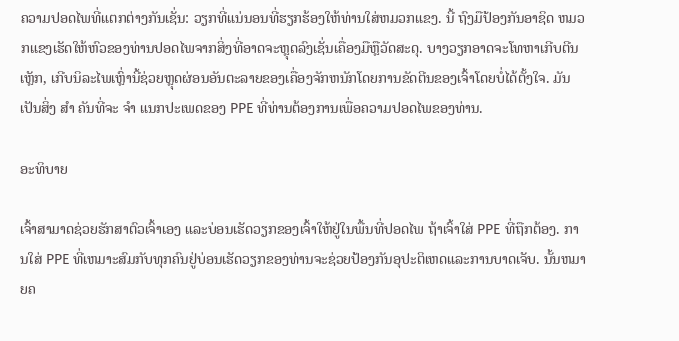ຄວາມປອດໄພທີ່ແຕກຕ່າງກັນເຊັ່ນ: ວຽກທີ່ແນ່ນອນທີ່ຮຽກຮ້ອງໃຫ້ທ່ານໃສ່ຫມວກແຂງ. ນີ້ ຖົງມືປ້ອງກັນອາຊິດ ຫມວກແຂງເຮັດໃຫ້ຫົວຂອງທ່ານປອດໄພຈາກສິ່ງທີ່ອາດຈະຫຼຸດລົງເຊັ່ນເຄື່ອງມືຫຼືວັດສະດຸ. ບາງວຽກອາດຈະໂທຫາເກີບຕີນເຫຼັກ, ເກີບນິລະໄພເຫຼົ່ານີ້ຊ່ວຍຫຼຸດຜ່ອນອັນຕະລາຍຂອງເຄື່ອງຈັກຫນັກໂດຍການຂັດຕີນຂອງເຈົ້າໂດຍບໍ່ໄດ້ຕັ້ງໃຈ. ມັນເປັນສິ່ງ ສຳ ຄັນທີ່ຈະ ຈຳ ແນກປະເພດຂອງ PPE ທີ່ທ່ານຕ້ອງການເພື່ອຄວາມປອດໄພຂອງທ່ານ.

ອະທິບາຍ

ເຈົ້າສາມາດຊ່ວຍຮັກສາຕົວເຈົ້າເອງ ແລະບ່ອນເຮັດວຽກຂອງເຈົ້າໃຫ້ຢູ່ໃນພື້ນທີ່ປອດໄພ ຖ້າເຈົ້າໃສ່ PPE ທີ່ຖືກຕ້ອງ. ການໃສ່ PPE ທີ່ເຫມາະສົມກັບທຸກຄົນຢູ່ບ່ອນເຮັດວຽກຂອງທ່ານຈະຊ່ວຍປ້ອງກັນອຸປະຕິເຫດແລະການບາດເຈັບ. ນັ້ນຫມາຍຄ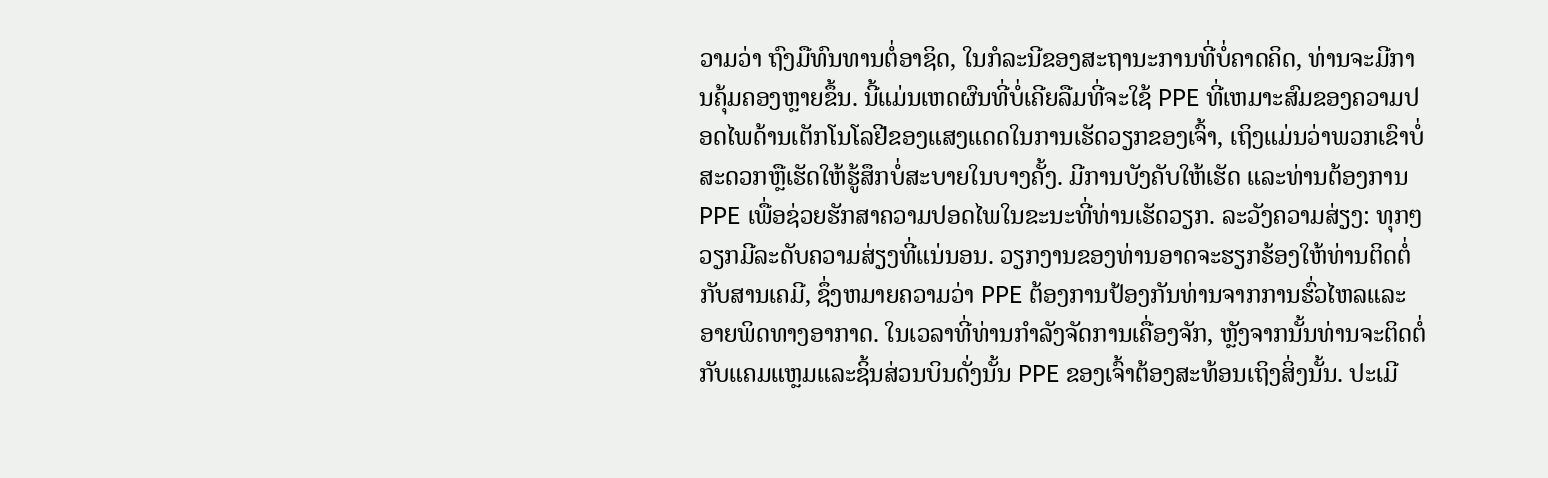ວາມວ່າ ຖົງມືທົນທານຕໍ່ອາຊິດ, ໃນກໍລະນີຂອງສະຖານະການທີ່ບໍ່ຄາດຄິດ, ທ່ານຈະມີການຄຸ້ມຄອງຫຼາຍຂຶ້ນ. ນີ້ແມ່ນເຫດຜົນທີ່ບໍ່ເຄີຍລືມທີ່ຈະໃຊ້ PPE ທີ່ເຫມາະສົມຂອງຄວາມປອດໄພດ້ານເຕັກໂນໂລຢີຂອງແສງແດດໃນການເຮັດວຽກຂອງເຈົ້າ, ເຖິງແມ່ນວ່າພວກເຂົາບໍ່ສະດວກຫຼືເຮັດໃຫ້ຮູ້ສຶກບໍ່ສະບາຍໃນບາງຄັ້ງ. ມີການບັງຄັບໃຫ້ເຮັດ ແລະທ່ານຕ້ອງການ PPE ເພື່ອຊ່ວຍຮັກສາຄວາມປອດໄພໃນຂະນະທີ່ທ່ານເຮັດວຽກ. ລະວັງຄວາມສ່ຽງ: ທຸກໆວຽກມີລະດັບຄວາມສ່ຽງທີ່ແນ່ນອນ. ວຽກງານຂອງທ່ານອາດຈະຮຽກຮ້ອງໃຫ້ທ່ານຕິດຕໍ່ກັບສານເຄມີ, ຊຶ່ງຫມາຍຄວາມວ່າ PPE ຕ້ອງການປ້ອງກັນທ່ານຈາກການຮົ່ວໄຫລແລະອາຍພິດທາງອາກາດ. ໃນເວລາທີ່ທ່ານກໍາລັງຈັດການເຄື່ອງຈັກ, ຫຼັງຈາກນັ້ນທ່ານຈະຕິດຕໍ່ກັບແຄມແຫຼມແລະຊິ້ນສ່ວນບິນດັ່ງນັ້ນ PPE ຂອງເຈົ້າຕ້ອງສະທ້ອນເຖິງສິ່ງນັ້ນ. ປະເມີ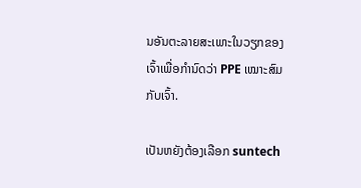ນອັນຕະລາຍສະເພາະໃນວຽກຂອງເຈົ້າເພື່ອກໍານົດວ່າ PPE ເໝາະສົມກັບເຈົ້າ.

ເປັນຫຍັງຕ້ອງເລືອກ suntech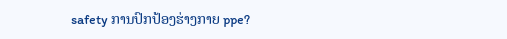safety ການປົກປ້ອງຮ່າງກາຍ ppe?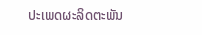ປະເພດຜະລິດຕະພັນ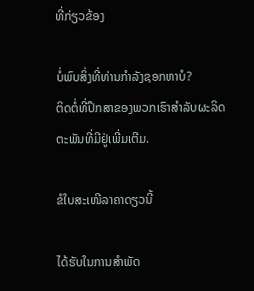ທີ່ກ່ຽວຂ້ອງ

ບໍ່ພົບສິ່ງທີ່ທ່ານກໍາລັງຊອກຫາບໍ?
ຕິດຕໍ່ທີ່ປຶກສາຂອງພວກເຮົາສໍາລັບຜະລິດຕະພັນທີ່ມີຢູ່ເພີ່ມເຕີມ.

ຂໍໃບສະເໜີລາຄາດຽວນີ້

ໄດ້ຮັບໃນການສໍາພັດ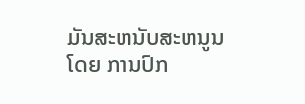ມັນສະຫນັບສະຫນູນໂດຍ ການປົກ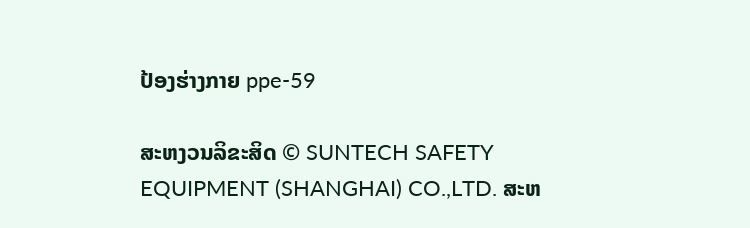ປ້ອງຮ່າງກາຍ ppe-59

ສະຫງວນລິຂະສິດ © SUNTECH SAFETY EQUIPMENT (SHANGHAI) CO.,LTD. ສະຫ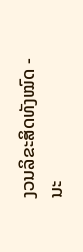ງວນລິຂະສິດທັງໝົດ -  ນະ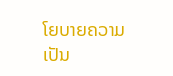ໂຍບາຍຄວາມເປັນ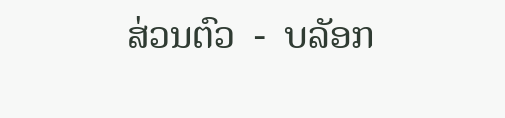ສ່ວນຕົວ  -  ບລັອກ